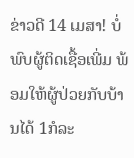ຂ່າວດີ 14 ເມສາ! ບໍ່ພົບຜູ້ຕິດເຊື້ອເພີ່ມ ພ້ອມໃຫ້ຜູ້ປ່ວຍກັບບ້ານໄດ້ 1ກໍລະ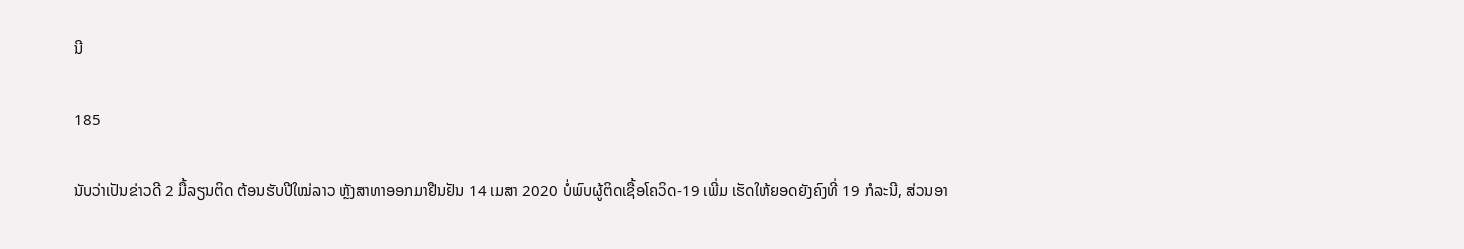ນີ

185

ນັບວ່າເປັນຂ່າວດີ 2 ມື້ລຽນຕິດ ຕ້ອນຮັບປີໃໝ່ລາວ ຫຼັງສາທາອອກມາຢືນຢັນ 14 ເມສາ 2020 ບໍ່ພົບຜູ້ຕິດເຊື້ອໂຄວິດ-19 ເພີ່ມ ເຮັດໃຫ້ຍອດຍັງຄົງທີ່ 19 ກໍລະນີ, ສ່ວນອາ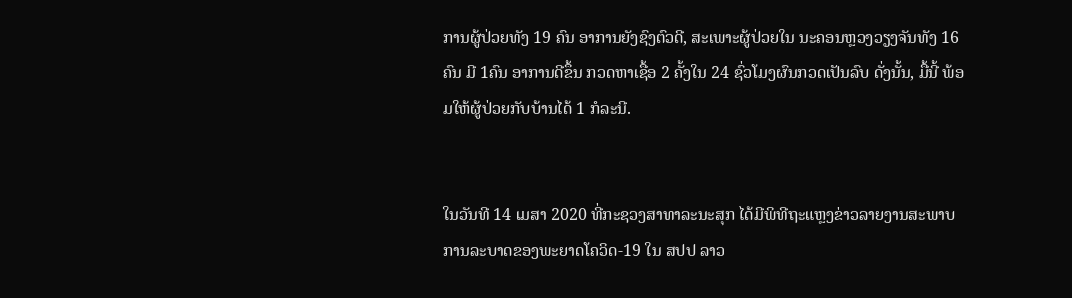ການຜູ້ປ່ວຍທັງ 19 ຄົນ ອາການຍັງຊົງຕົວດີ, ສະເພາະຜູ້ປ່ວຍໃນ ນະຄອນຫຼວງວຽງຈັນທັງ 16 ຄົນ ມີ 1ຄົນ ອາການດີຂຶ້ນ ກວດຫາເຊື້ອ 2 ຄັ້ງໃນ 24 ຊົ່ວໂມງຜົນກວດເປັນລົບ ດັ່ງນັ້ນ, ມື້ນີ້ ພ້ອມໃຫ້ຜູ້ປ່ວຍກັບບ້ານໄດ້ 1 ກໍລະນີ.


ໃນວັນທີ 14 ເມສາ 2020 ທີ່ກະຊວງສາທາລະນະສຸກ ໄດ້ມີພິທີຖະແຫຼງຂ່າວລາຍງານສະພາບການລະບາດຂອງພະຍາດໂຄວິດ-19 ໃນ ສປປ ລາວ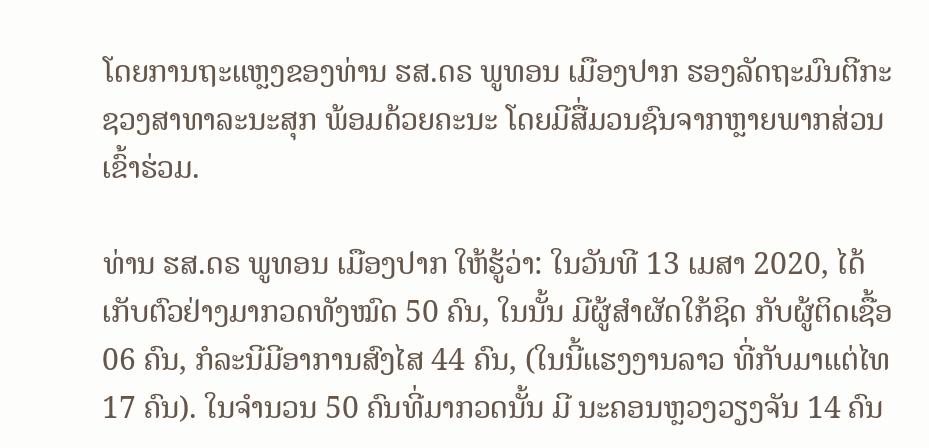ໂດຍການຖະແຫຼງຂອງທ່ານ ຮສ.ດຣ ພູທອນ ເມືອງປາກ ຮອງລັດຖະມົນຕີກະຊວງສາທາລະນະສຸກ ພ້ອມດ້ວຍຄະນະ ໂດຍມີສື່ມວນຊົນຈາກຫຼາຍພາກສ່ວນເຂົ້າຮ່ວມ.

ທ່ານ ຮສ.ດຣ ພູທອນ ເມືອງປາກ ໃຫ້ຮູ້ວ່າ: ໃນວັນທີ 13 ເມສາ 2020, ໄດ້ເກັບຕົວຢ່າງມາກວດທັງໝົດ 50 ຄົນ, ໃນນັ້ນ ມີຜູ້ສຳຜັດໃກ້ຊິດ ກັບຜູ້ຕິດເຊື້ອ 06 ຄົນ, ກໍລະນີມີອາການສົງໄສ 44 ຄົນ, (ໃນນີ້ແຮງງານລາວ ທີ່ກັບມາແຕ່ໄທ 17 ຄົນ). ໃນຈຳນວນ 50 ຄົນທີ່ມາກວດນັ້ນ ມີ ນະຄອນຫຼວງວຽງຈັນ 14 ຄົນ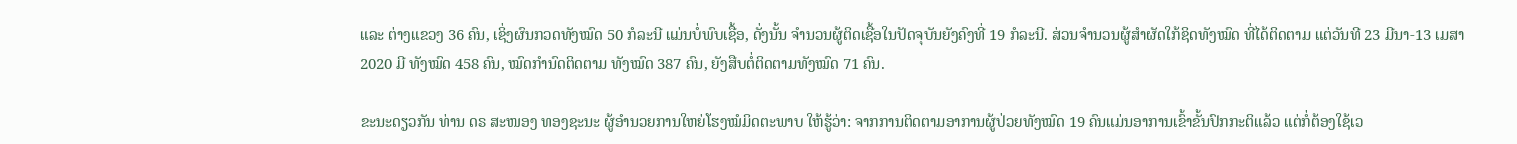ແລະ ຕ່າງແຂວງ 36 ຄົນ, ເຊິ່ງຜົນກວດທັງໝົດ 50 ກໍລະນີ ແມ່ນບໍ່ພົບເຊື້ອ, ດັ່ງນັ້ນ ຈໍານວນຜູ້ຕິດເຊື້ອໃນປັດຈຸບັນຍັງຄົງທີ່ 19 ກໍລະນີ. ສ່ວນຈໍານວນຜູ້ສໍາຜັດໃກ້ຊິດທັງໝົດ ທີ່ໄດ້ຕິດຕາມ ແຕ່ວັນທີ 23 ມີນາ-13 ເມສາ 2020 ມີ ທັງໝົດ 458 ຄົນ, ໝົດກໍານົດຕິດຕາມ ທັງໝົດ 387 ຄົນ, ຍັງສືບຕໍ່ຕິດຕາມທັງໝົດ 71 ຄົນ.

ຂະນະດຽວກັນ ທ່ານ ດຣ ສະໜອງ ທອງຊະນະ ຜູ້ອໍານວຍການໃຫຍ່ໂຮງໝໍມິດຕະພາບ ໃຫ້ຮູ້ວ່າ: ຈາກການຕິດຕາມອາການຜູ້ປ່ວຍທັງໝົດ 19 ຄົນແມ່ນອາການເຂົ້າຂັ້ນປົກກະຕິແລ້ວ ແຕ່ກໍ່ຕ້ອງໃຊ້ເວ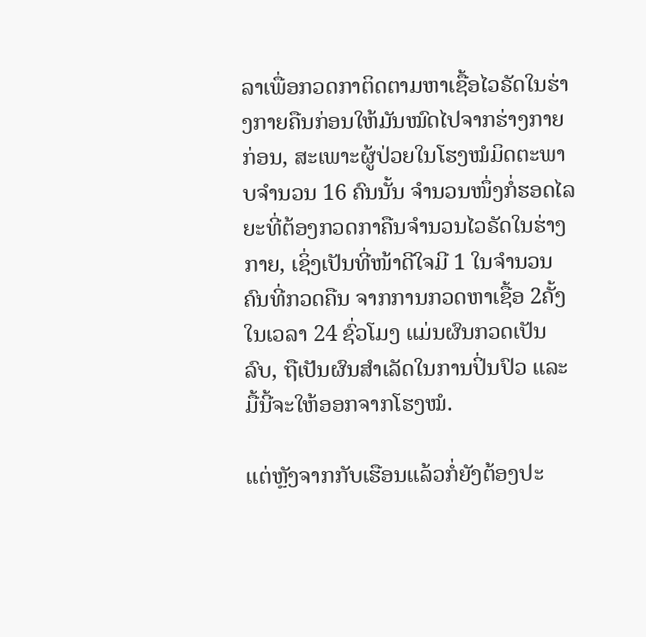ລາເພື່ອກວດກາຕິດຕາມຫາເຊື້ອໄວຣັດໃນຮ່າງກາຍຄືນກ່ອນໃຫ້ມັນໝົດໄປຈາກຮ່າງກາຍກ່ອນ, ສະເພາະຜູ້ປ່ວຍໃນໂຮງໝໍມິດຕະພາບຈໍານວນ 16 ຄົນນັ້ນ ຈໍານວນໜຶ່ງກໍ່ຮອດໄລຍະທີ່ຕ້ອງກວດກາຄືນຈໍານວນໄວຣັດໃນຮ່າງກາຍ, ເຊິ່ງເປັນທີ່ໜ້າດີໃຈມີ 1 ໃນຈໍານວນຄົນທີ່ກວດຄືນ ຈາກການກວດຫາເຊື້ອ 2ຄັ້ງໃນເວລາ 24 ຊົ່ວໂມງ ແມ່ນຜົນກວດເປັນລົບ, ຖືເປັນຜົນສໍາເລັດໃນການປິ່ນປົວ ແລະ ມື້ນີ້ຈະໃຫ້ອອກຈາກໂຮງໝໍ.

ແຕ່ຫຼັງຈາກກັບເຮືອນແລ້ວກໍ່ຍັງຕ້ອງປະ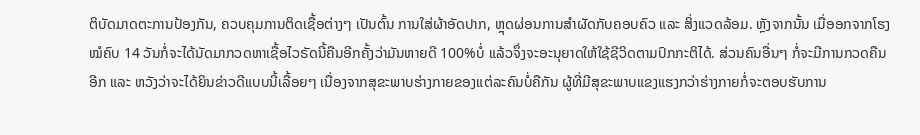ຕິບັດມາດຕະການປ້ອງກັນ, ຄວບຄຸມການຕິດເຊື້ອຕ່າງໆ ເປັນຕົ້ນ ການໃສ່ຜ້າອັດປາກ, ຫຼຸດຜ່ອນການສໍາຜັດກັບຄອບຄົວ ແລະ ສິ່ງແວດລ້ອມ. ຫຼັງຈາກນັ້ນ ເມື່ອອກຈາກໂຮງໝໍຄົບ 14 ວັນກໍ່ຈະໄດ້ນັດມາກວດຫາເຊື້ອໄວຣັດນີ້ຄືນອີກຄັ້ງວ່າມັນຫາຍດີ 100%ບໍ່ ແລ້ວຈຶ່ງຈະອະນຸຍາດໃຫ້ໃຊ້ຊີວິດຕາມປົກກະຕິໄດ້. ສ່ວນຄົນອື່ນໆ ກໍ່ຈະມີການກວດຄືນອີກ ແລະ ຫວັງວ່າຈະໄດ້ຍິນຂ່າວດີແບບນີ້ເລື້ອຍໆ ເນື່ອງຈາກສຸຂະພາບຮ່າງກາຍຂອງແຕ່ລະຄົນບໍ່ຄືກັນ ຜູ້ທີ່ມີສຸຂະພາບແຂງແຮງກວ່າຮ່າງກາຍກໍ່ຈະຕອບຮັບການ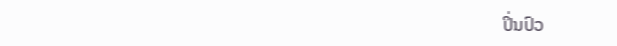ປິ່ນປົວ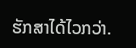ຮັກສາໄດ້ໄວກວ່າ.